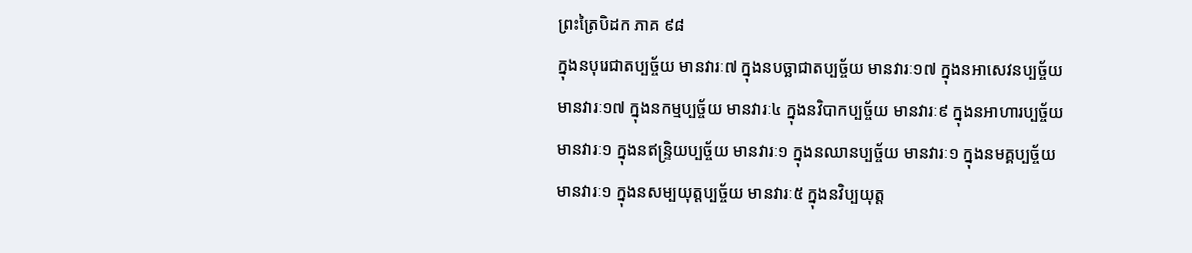ព្រះត្រៃបិដក ភាគ ៩៨
ក្នុងនបុរេជាតប្បច្ច័យ មានវារៈ៧ ក្នុងនបច្ឆាជាតប្បច្ច័យ មានវារៈ១៧ ក្នុងនអាសេវនប្បច្ច័យ មានវារៈ១៧ ក្នុងនកម្មប្បច្ច័យ មានវារៈ៤ ក្នុងនវិបាកប្បច្ច័យ មានវារៈ៩ ក្នុងនអាហារប្បច្ច័យ មានវារៈ១ ក្នុងនឥន្ទ្រិយប្បច្ច័យ មានវារៈ១ ក្នុងនឈានប្បច្ច័យ មានវារៈ១ ក្នុងនមគ្គប្បច្ច័យ មានវារៈ១ ក្នុងនសម្បយុត្តប្បច្ច័យ មានវារៈ៥ ក្នុងនវិប្បយុត្ត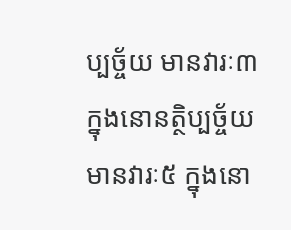ប្បច្ច័យ មានវារៈ៣ ក្នុងនោនត្ថិប្បច្ច័យ មានវារៈ៥ ក្នុងនោ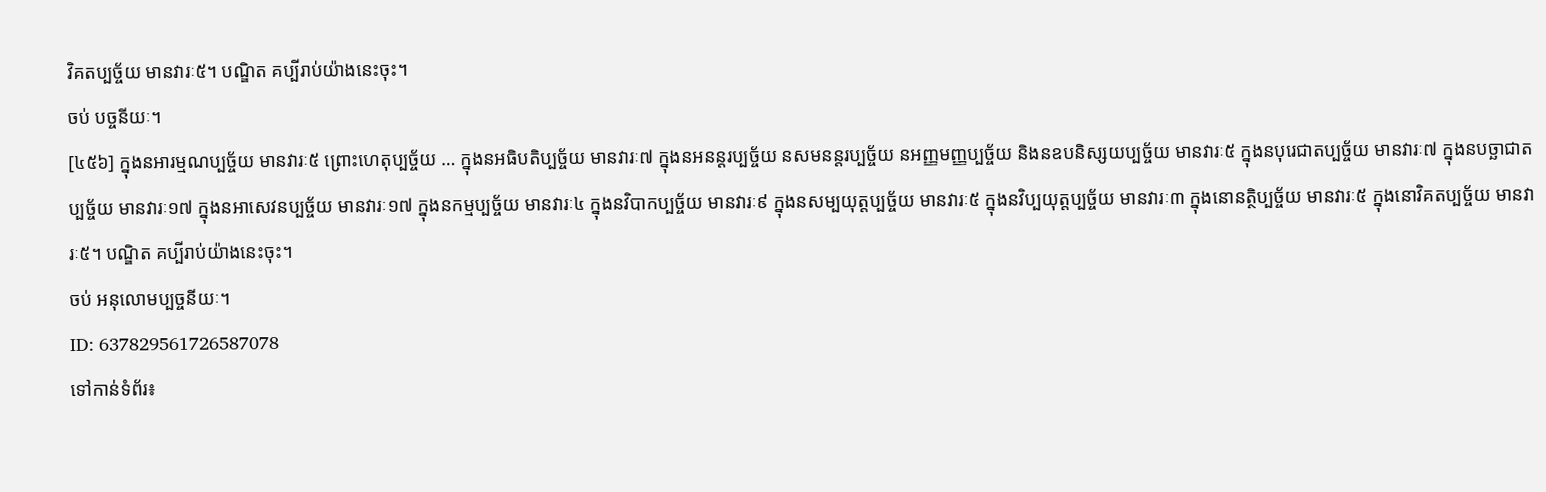វិគតប្បច្ច័យ មានវារៈ៥។ បណ្ឌិត គប្បីរាប់យ៉ាងនេះចុះ។
ចប់ បច្ចនីយៈ។
[៤៥៦] ក្នុងនអារម្មណប្បច្ច័យ មានវារៈ៥ ព្រោះហេតុប្បច្ច័យ … ក្នុងនអធិបតិប្បច្ច័យ មានវារៈ៧ ក្នុងនអនន្តរប្បច្ច័យ នសមនន្តរប្បច្ច័យ នអញ្ញមញ្ញប្បច្ច័យ និងនឧបនិស្សយប្បច្ច័យ មានវារៈ៥ ក្នុងនបុរេជាតប្បច្ច័យ មានវារៈ៧ ក្នុងនបច្ឆាជាតប្បច្ច័យ មានវារៈ១៧ ក្នុងនអាសេវនប្បច្ច័យ មានវារៈ១៧ ក្នុងនកម្មប្បច្ច័យ មានវារៈ៤ ក្នុងនវិបាកប្បច្ច័យ មានវារៈ៩ ក្នុងនសម្បយុត្តប្បច្ច័យ មានវារៈ៥ ក្នុងនវិប្បយុត្តប្បច្ច័យ មានវារៈ៣ ក្នុងនោនត្ថិប្បច្ច័យ មានវារៈ៥ ក្នុងនោវិគតប្បច្ច័យ មានវារៈ៥។ បណ្ឌិត គប្បីរាប់យ៉ាងនេះចុះ។
ចប់ អនុលោមប្បច្ចនីយៈ។
ID: 637829561726587078
ទៅកាន់ទំព័រ៖